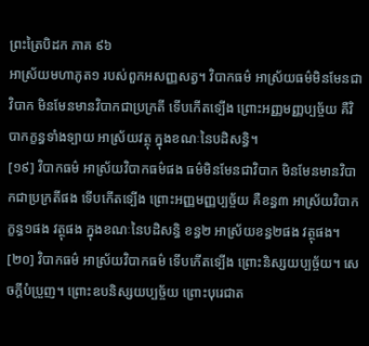ព្រះត្រៃបិដក ភាគ ៩៦
អាស្រ័យមហាភូត១ របស់ពួកអសញ្ញសត្វ។ វិបាកធម៌ អាស្រ័យធម៌មិនមែនជាវិបាក មិនមែនមានវិបាកជាប្រក្រតី ទើបកើតទ្បើង ព្រោះអញ្ញមញ្ញប្បច្ច័យ គឺវិបាកក្ខន្ធទាំងទ្បាយ អាស្រ័យវត្ថុ ក្នុងខណៈនៃបដិសន្ធិ។
[១៩] វិបាកធម៌ អាស្រ័យវិបាកធម៌ផង ធម៌មិនមែនជាវិបាក មិនមែនមានវិបាកជាប្រក្រតីផង ទើបកើតទ្បើង ព្រោះអញ្ញមញ្ញប្បច្ច័យ គឺខន្ធ៣ អាស្រ័យវិបាកក្ខន្ធ១ផង វត្ថុផង ក្នុងខណៈនៃបដិសន្ធិ ខន្ធ២ អាស្រ័យខន្ធ២ផង វត្ថុផង។
[២០] វិបាកធម៌ អាស្រ័យវិបាកធម៌ ទើបកើតទ្បើង ព្រោះនិស្សយប្បច្ច័យ។ សេចក្តីបំប្រួញ។ ព្រោះឧបនិស្សយប្បច្ច័យ ព្រោះបុរេជាត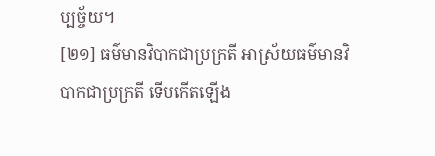ប្បច្ច័យ។
[២១] ធម៌មានវិបាកជាប្រក្រតី អាស្រ័យធម៌មានវិបាកជាប្រក្រតី ទើបកើតឡើង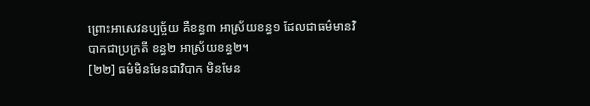ព្រោះអាសេវនប្បច្ច័យ គឺខន្ធ៣ អាស្រ័យខន្ធ១ ដែលជាធម៌មានវិបាកជាប្រក្រតី ខន្ធ២ អាស្រ័យខន្ធ២។
[២២] ធម៌មិនមែនជាវិបាក មិនមែន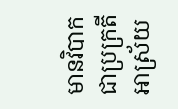មានវិបាកជាប្រក្រតី អាស្រ័យ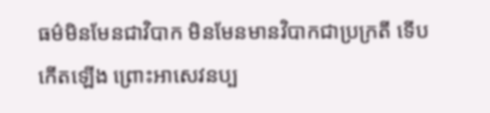ធម៌មិនមែនជាវិបាក មិនមែនមានវិបាកជាប្រក្រតី ទើបកើតឡើង ព្រោះអាសេវនប្ប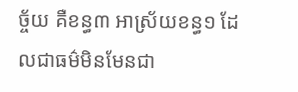ច្ច័យ គឺខន្ធ៣ អាស្រ័យខន្ធ១ ដែលជាធម៌មិនមែនជា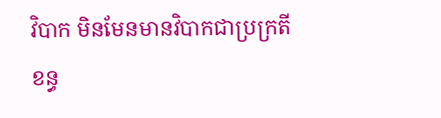វិបាក មិនមែនមានវិបាកជាប្រក្រតី ខន្ធ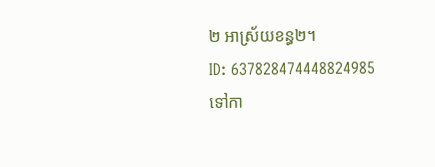២ អាស្រ័យខន្ធ២។
ID: 637828474448824985
ទៅកា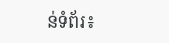ន់ទំព័រ៖